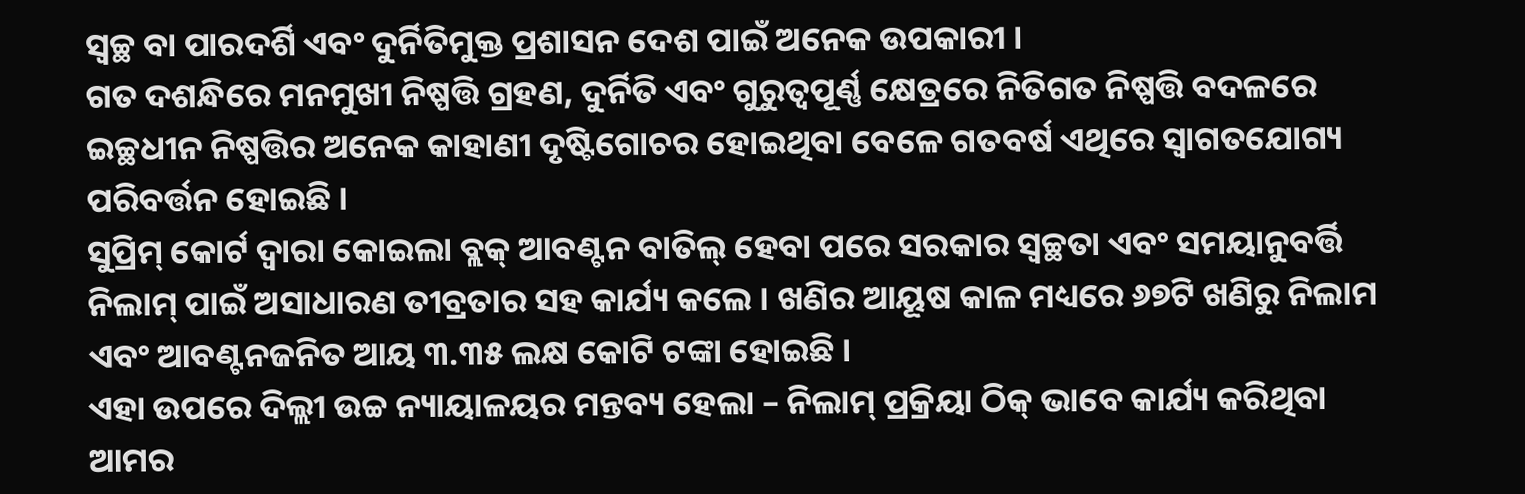ସ୍ୱଚ୍ଛ ବା ପାରଦର୍ଶି ଏବଂ ଦୁର୍ନିତିମୁକ୍ତ ପ୍ରଶାସନ ଦେଶ ପାଇଁ ଅନେକ ଉପକାରୀ ।
ଗତ ଦଶନ୍ଧିରେ ମନମୁଖୀ ନିଷ୍ପତ୍ତି ଗ୍ରହଣ, ଦୁର୍ନିତି ଏବଂ ଗୁରୁତ୍ୱପୂର୍ଣ୍ଣ କ୍ଷେତ୍ରରେ ନିତିଗତ ନିଷ୍ପତ୍ତି ବଦଳରେ ଇଚ୍ଛଧୀନ ନିଷ୍ପତ୍ତିର ଅନେକ କାହାଣୀ ଦୃଷ୍ଟିଗୋଚର ହୋଇଥିବା ବେଳେ ଗତବର୍ଷ ଏଥିରେ ସ୍ୱାଗତଯୋଗ୍ୟ ପରିବର୍ତ୍ତନ ହୋଇଛି ।
ସୁପ୍ରିମ୍ କୋର୍ଟ ଦ୍ୱାରା କୋଇଲା ବ୍ଲକ୍ ଆବଣ୍ଟନ ବାତିଲ୍ ହେବା ପରେ ସରକାର ସ୍ୱଚ୍ଛତା ଏବଂ ସମୟାନୁବର୍ତ୍ତି ନିଲାମ୍ ପାଇଁ ଅସାଧାରଣ ତୀବ୍ରତାର ସହ କାର୍ଯ୍ୟ କଲେ । ଖଣିର ଆୟୂଷ କାଳ ମଧ୍ୟରେ ୬୭ଟି ଖଣିରୁ ନିଲାମ ଏବଂ ଆବଣ୍ଟନଜନିତ ଆୟ ୩.୩୫ ଲକ୍ଷ କୋଟି ଟଙ୍କା ହୋଇଛି ।
ଏହା ଉପରେ ଦିଲ୍ଲୀ ଉଚ୍ଚ ନ୍ୟାୟାଳୟର ମନ୍ତବ୍ୟ ହେଲା – ନିଲାମ୍ ପ୍ରକ୍ରିୟା ଠିକ୍ ଭାବେ କାର୍ଯ୍ୟ କରିଥିବା ଆମର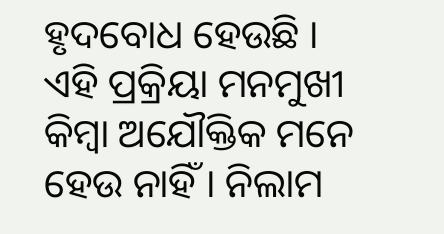ହୃଦବୋଧ ହେଉଛି । ଏହି ପ୍ରକ୍ରିୟା ମନମୁଖୀ କିମ୍ବା ଅଯୌକ୍ତିକ ମନେ ହେଉ ନାହିଁ । ନିଲାମ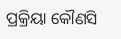ପ୍ରକ୍ରିୟା କୌଣସି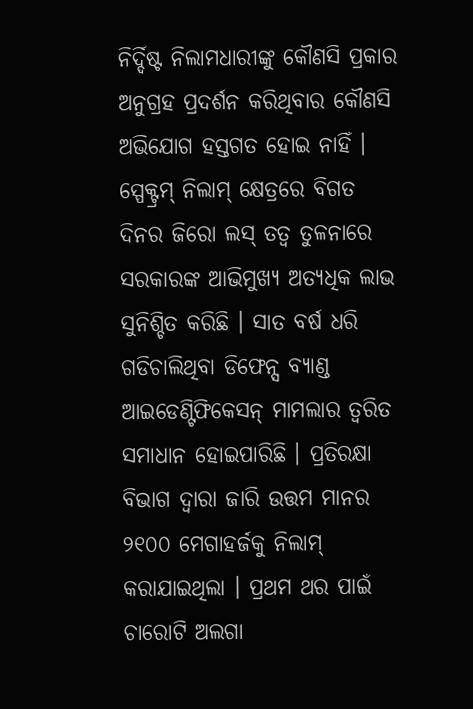ନିର୍ଦ୍ଦିଷ୍ଟ ନିଲାମଧାରୀଙ୍କୁ କୌଣସି ପ୍ରକାର ଅନୁଗ୍ରହ ପ୍ରଦର୍ଶନ କରିଥିବାର କୌଣସି ଅଭିଯୋଗ ହସ୍ତଗତ ହୋଇ ନାହିଁ ।
ସ୍ପେକ୍ଟ୍ରମ୍ ନିଲାମ୍ କ୍ଷେତ୍ରରେ ବିଗତ ଦିନର ଜିରୋ ଲସ୍ ତତ୍ଵ ତୁଳନାରେ ସରକାରଙ୍କ ଆଭିମୁଖ୍ୟ ଅତ୍ୟଧିକ ଲାଭ ସୁନିଶ୍ଚିତ କରିଛି । ସାତ ବର୍ଷ ଧରି ଗଡିଚାଲିଥିବା ଡିଫେନ୍ସ ବ୍ୟାଣ୍ଡ ଆଇଡେଣ୍ଟିଫିକେସନ୍ ମାମଲାର ତ୍ୱରିତ ସମାଧାନ ହୋଇପାରିଛି । ପ୍ରତିରକ୍ଷା ବିଭାଗ ଦ୍ୱାରା ଜାରି ଉତ୍ତମ ମାନର ୨୧୦୦ ମେଗାହର୍ଜକୁ ନିଲାମ୍ କରାଯାଇଥିଲା । ପ୍ରଥମ ଥର ପାଇଁ ଚାରୋଟି ଅଲଗା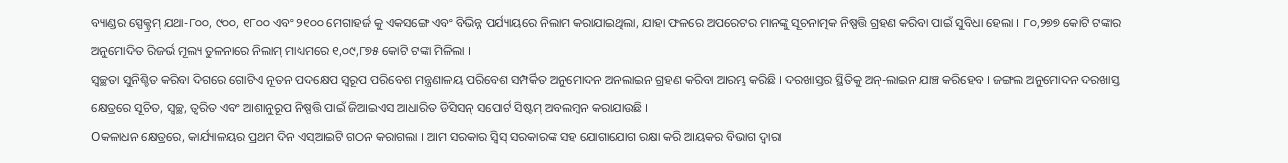ବ୍ୟାଣ୍ଡର ସ୍ପେକ୍ଟ୍ରମ୍ ଯଥା-୮୦୦, ୯୦୦, ୧୮୦୦ ଏବଂ ୨୧୦୦ ମେଗାହର୍ଜ କୁ ଏକସଙ୍ଗେ ଏବଂ ବିଭିନ୍ନ ପର୍ଯ୍ୟାୟରେ ନିଲାମ କରାଯାଇଥିଲା, ଯାହା ଫଳରେ ଅପରେଟର ମାନଙ୍କୁ ସୂଚନାତ୍ମକ ନିଷ୍ପତ୍ତି ଗ୍ରହଣ କରିବା ପାଇଁ ସୁବିଧା ହେଲା । ୮୦,୨୭୭ କୋଟି ଟଙ୍କାର ଅନୁମୋଦିତ ରିଜର୍ଭ ମୂଲ୍ୟ ତୁଳନାରେ ନିଲାମ୍ ମାଧ୍ୟମରେ ୧,୦୯,୮୭୫ କୋଟି ଟଙ୍କା ମିଳିଲା ।
ସ୍ୱଚ୍ଛତା ସୁନିଶ୍ଚିତ କରିବା ଦିଗରେ ଗୋଟିଏ ନୂତନ ପଦକ୍ଷେପ ସ୍ୱରୂପ ପରିବେଶ ମନ୍ତ୍ରଣାଳୟ ପରିବେଶ ସମ୍ପର୍କିତ ଅନୁମୋଦନ ଅନଲାଇନ ଗ୍ରହଣ କରିବା ଆରମ୍ଭ କରିଛି । ଦରଖାସ୍ତର ସ୍ଥିତିକୁ ଅନ୍-ଲାଇନ ଯାଞ୍ଚ କରିହେବ । ଜଙ୍ଗଲ ଅନୁମୋଦନ ଦରଖାସ୍ତ କ୍ଷେତ୍ରରେ ସୂଚିତ, ସ୍ୱଚ୍ଛ, ତ୍ୱରିତ ଏବଂ ଆଶାନୁରୂପ ନିଷ୍ପତ୍ତି ପାଇଁ ଜିଆଇଏସ ଆଧାରିତ ଡିସିସନ୍ ସପୋର୍ଟ ସିଷ୍ଟମ୍ ଅବଲମ୍ବନ କରାଯାଉଛି ।
Oକଳାଧନ କ୍ଷେତ୍ରରେ, କାର୍ଯ୍ୟାଳୟର ପ୍ରଥମ ଦିନ ଏସ୍ଆଇଟି ଗଠନ କରାଗଲା । ଆମ ସରକାର ସ୍ୱିସ୍ ସରକାରଙ୍କ ସହ ଯୋଗାଯୋଗ ରକ୍ଷା କରି ଆୟକର ବିଭାଗ ଦ୍ୱାରା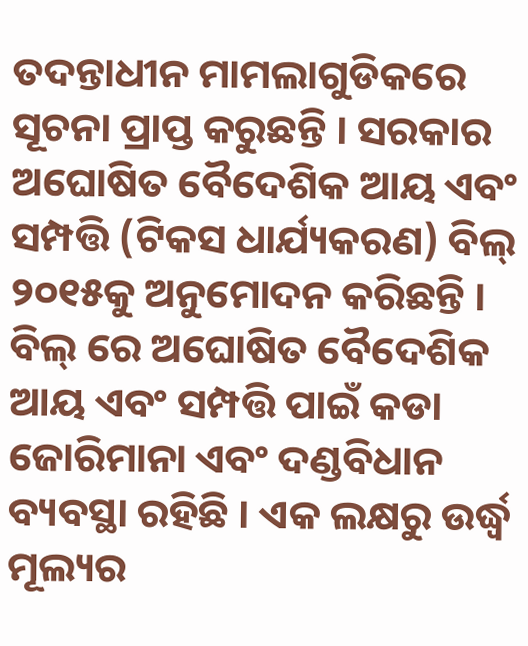ତଦନ୍ତାଧୀନ ମାମଲାଗୁଡିକରେ ସୂଚନା ପ୍ରାପ୍ତ କରୁଛନ୍ତି । ସରକାର ଅଘୋଷିତ ବୈଦେଶିକ ଆୟ ଏବଂ ସମ୍ପତ୍ତି (ଟିକସ ଧାର୍ଯ୍ୟକରଣ) ବିଲ୍ ୨୦୧୫କୁ ଅନୁମୋଦନ କରିଛନ୍ତି । ବିଲ୍ ରେ ଅଘୋଷିତ ବୈଦେଶିକ ଆୟ ଏବଂ ସମ୍ପତ୍ତି ପାଇଁ କଡା ଜୋରିମାନା ଏବଂ ଦଣ୍ଡବିଧାନ ବ୍ୟବସ୍ଥା ରହିଛି । ଏକ ଲକ୍ଷରୁ ଉର୍ଦ୍ଧ୍ଵ ମୂଲ୍ୟର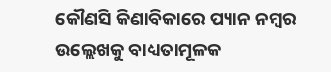କୌଣସି କିଣାବିକାରେ ପ୍ୟାନ ନମ୍ବର ଉଲ୍ଲେଖକୁ ବାଧ୍ୟତାମୂଳକ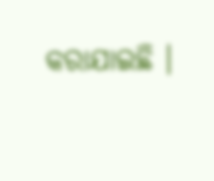କରାଯାଇଛି ।